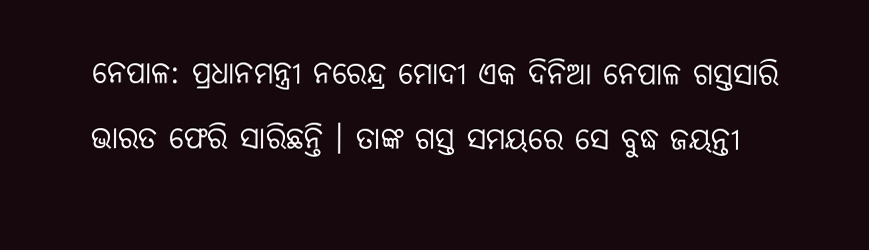ନେପାଳ: ପ୍ରଧାନମନ୍ତ୍ରୀ ନରେନ୍ଦ୍ର ମୋଦୀ ଏକ ଦିନିଆ ନେପାଳ ଗସ୍ତସାରି ଭାରତ ଫେରି ସାରିଛନ୍ତି । ତାଙ୍କ ଗସ୍ତ ସମୟରେ ସେ ବୁଦ୍ଧ ଜୟନ୍ତୀ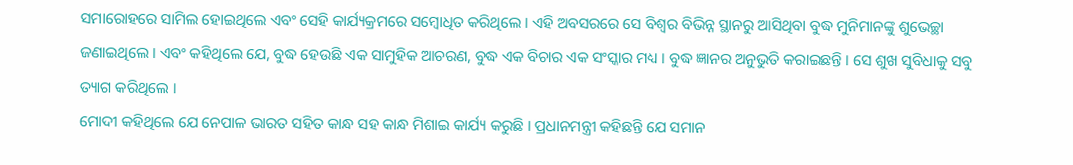ସମାରୋହରେ ସାମିଲ ହୋଇଥିଲେ ଏବଂ ସେହି କାର୍ଯ୍ୟକ୍ରମରେ ସମ୍ବୋଧିତ କରିଥିଲେ । ଏହି ଅବସରରେ ସେ ବିଶ୍ୱର ବିଭିନ୍ନ ସ୍ଥାନରୁ ଆସିଥିବା ବୁଦ୍ଧ ମୁନିମାନଙ୍କୁ ଶୁଭେଚ୍ଛା ଜଣାଇଥିଲେ । ଏବଂ କହିଥିଲେ ଯେ, ବୁଦ୍ଧ ହେଉଛି ଏକ ସାମୁହିକ ଆଚରଣ, ବୁଦ୍ଧ ଏକ ବିଚାର ଏକ ସଂସ୍କାର ମଧ୍ୟ । ବୁଦ୍ଧ ଜ୍ଞାନର ଅନୁଭୁତି କରାଇଛନ୍ତି । ସେ ଶୁଖ ସୁବିଧାକୁ ସବୁ ତ୍ୟାଗ କରିଥିଲେ ।
ମୋଦୀ କହିଥିଲେ ଯେ ନେପାଳ ଭାରତ ସହିତ କାନ୍ଧ ସହ କାନ୍ଧ ମିଶାଇ କାର୍ଯ୍ୟ କରୁଛି । ପ୍ରଧାନମନ୍ତ୍ରୀ କହିଛନ୍ତି ଯେ ସମାନ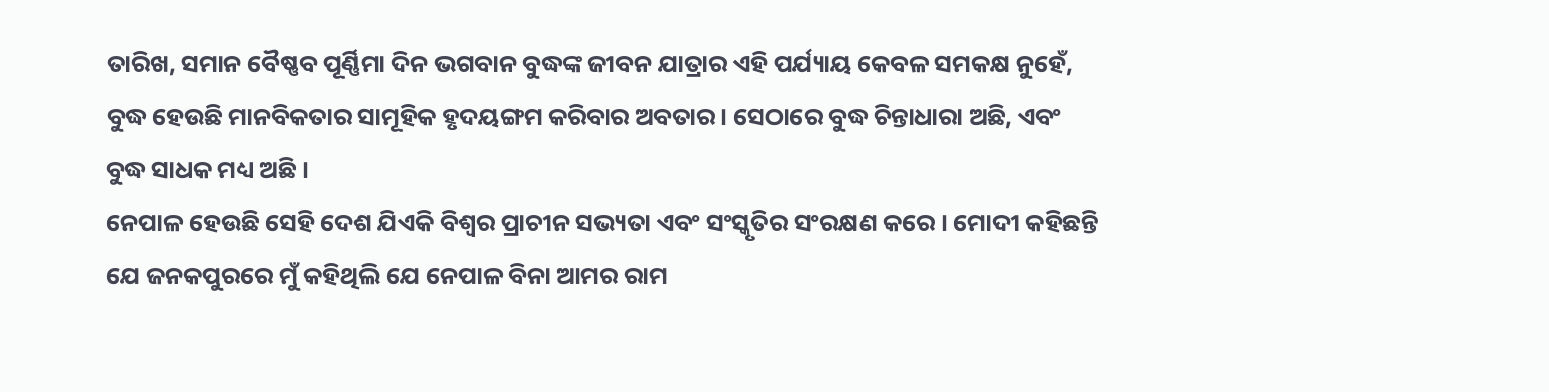ତାରିଖ, ସମାନ ବୈଷ୍ଣବ ପୂର୍ଣ୍ଣିମା ଦିନ ଭଗବାନ ବୁଦ୍ଧଙ୍କ ଜୀବନ ଯାତ୍ରାର ଏହି ପର୍ଯ୍ୟାୟ କେବଳ ସମକକ୍ଷ ନୁହେଁ, ବୁଦ୍ଧ ହେଉଛି ମାନବିକତାର ସାମୂହିକ ହୃଦୟଙ୍ଗମ କରିବାର ଅବତାର। ସେଠାରେ ବୁଦ୍ଧ ଚିନ୍ତାଧାରା ଅଛି, ଏବଂ ବୁଦ୍ଧ ସାଧକ ମଧ୍ୟ ଅଛି ।
ନେପାଳ ହେଉଛି ସେହି ଦେଶ ଯିଏକି ବିଶ୍ୱର ପ୍ରାଚୀନ ସଭ୍ୟତା ଏବଂ ସଂସ୍କୃତିର ସଂରକ୍ଷଣ କରେ । ମୋଦୀ କହିଛନ୍ତି ଯେ ଜନକପୁରରେ ମୁଁ କହିଥିଲି ଯେ ନେପାଳ ବିନା ଆମର ରାମ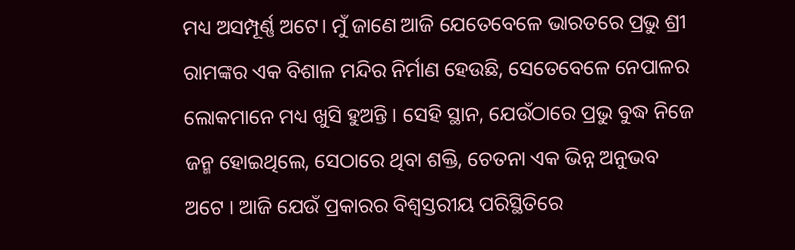ମଧ୍ୟ ଅସମ୍ପୂର୍ଣ୍ଣ ଅଟେ। ମୁଁ ଜାଣେ ଆଜି ଯେତେବେଳେ ଭାରତରେ ପ୍ରଭୁ ଶ୍ରୀ ରାମଙ୍କର ଏକ ବିଶାଳ ମନ୍ଦିର ନିର୍ମାଣ ହେଉଛି, ସେତେବେଳେ ନେପାଳର ଲୋକମାନେ ମଧ୍ୟ ଖୁସି ହୁଅନ୍ତି । ସେହି ସ୍ଥାନ, ଯେଉଁଠାରେ ପ୍ରଭୁ ବୁଦ୍ଧ ନିଜେ ଜନ୍ମ ହୋଇଥିଲେ, ସେଠାରେ ଥିବା ଶକ୍ତି, ଚେତନା ଏକ ଭିନ୍ନ ଅନୁଭବ ଅଟେ । ଆଜି ଯେଉଁ ପ୍ରକାରର ବିଶ୍ୱସ୍ତରୀୟ ପରିସ୍ଥିତିରେ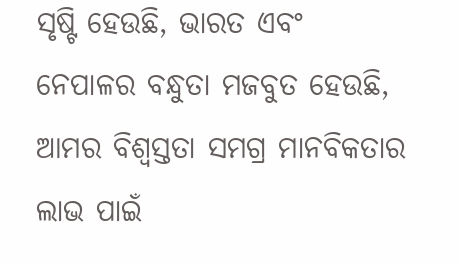ସୃଷ୍ଟି ହେଉଛି, ଭାରତ ଏବଂ ନେପାଳର ବନ୍ଧୁତା ମଜବୁତ ହେଉଛି, ଆମର ବିଶ୍ୱସ୍ତତା ସମଗ୍ର ମାନବିକତାର ଲାଭ ପାଇଁ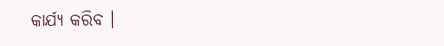କାର୍ଯ୍ୟ କରିବ ।